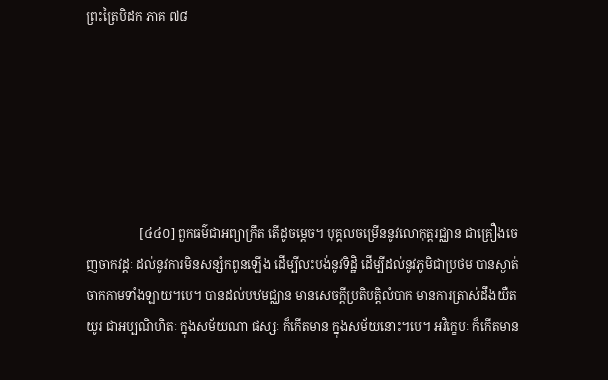ព្រះត្រៃបិដក ភាគ ៧៨






                 [៤៤០] ពួកធម៌ជាអព្យាក្រឹត តើដូចម្តេច។ បុគ្គលចម្រើននូវលោកុត្តរជ្ឈាន ជាគ្រឿងចេញចាកវដ្តៈ ដល់នូវការមិនសន្សំកពូនឡើង ដើម្បីលះបង់នូវទិដ្ឋិ ដើម្បីដល់នូវភូមិជាប្រថម បានស្ងាត់ចាកកាមទាំងឡាយ។បេ។ បានដល់បឋមជ្ឈាន មានសេចក្តីប្រតិបត្តិលំបាក មានការត្រាស់ដឹងយឺតយូរ ជាអប្បណិហិតៈ ក្នុងសម័យណា ផស្សៈ ក៏កើតមាន ក្នុងសម័យនោះ។បេ។ អវិក្ខេបៈ ក៏កើតមាន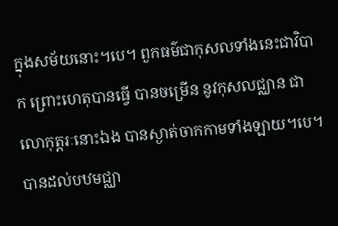ក្នុងសម័យនោះ។បេ។ ពួកធម៌ជាកុសលទាំងនេះជាវិបាក ព្រោះហេតុបានធ្វើ បានចម្រើន នូវកុសលជ្ឈាន ជាលោកុត្តរៈនោះឯង បានស្ងាត់ចាកកាមទាំងឡាយ។បេ។ បានដល់បឋមជ្ឈា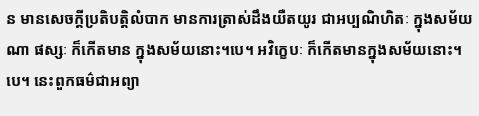ន មានសេចក្តីប្រតិបត្តិលំបាក មានការត្រាស់ដឹងយឺតយូរ ជាអប្បណិហិតៈ ក្នុងសម័យណា ផស្សៈ ក៏កើតមាន ក្នុងសម័យនោះ។បេ។ អវិក្ខេបៈ ក៏កើតមានក្នុងសម័យនោះ។បេ។ នេះពួកធម៌ជាអព្យា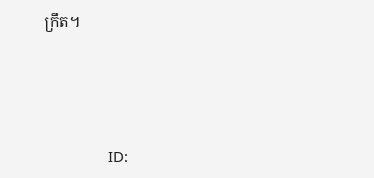ក្រឹត។





                ID: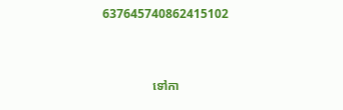637645740862415102



                ទៅកា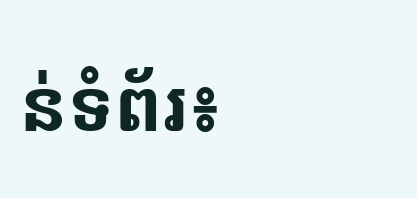ន់ទំព័រ៖